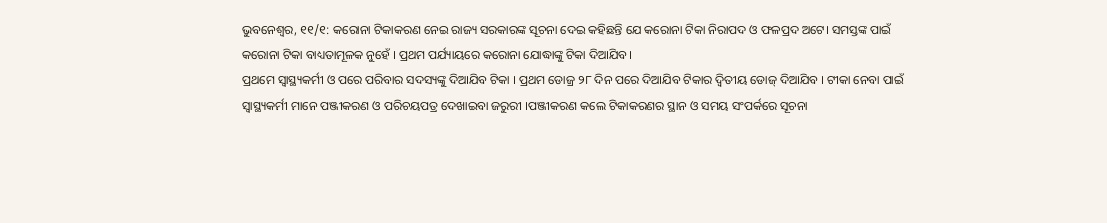ଭୁବନେଶ୍ୱର, ୧୧/୧: କରୋନା ଟିକାକରଣ ନେଇ ରାଜ୍ୟ ସରକାରଙ୍କ ସୂଚନା ଦେଇ କହିଛନ୍ତି ଯେ କରୋନା ଟିକା ନିରାପଦ ଓ ଫଳପ୍ରଦ ଅଟେ। ସମସ୍ତଙ୍କ ପାଇଁ କରୋନା ଟିକା ବାଧ୍ୟତାମୂଳକ ନୁହେଁ । ପ୍ରଥମ ପର୍ଯ୍ୟାୟରେ କରୋନା ଯୋଦ୍ଧାଙ୍କୁ ଟିକା ଦିଆଯିବ।
ପ୍ରଥମେ ସ୍ବାସ୍ଥ୍ୟକର୍ମୀ ଓ ପରେ ପରିବାର ସଦସ୍ୟଙ୍କୁ ଦିଆଯିବ ଟିକା । ପ୍ରଥମ ଡୋଜ୍ର ୨୮ ଦିନ ପରେ ଦିଆଯିବ ଟିକାର ଦ୍ବିତୀୟ ଡୋଜ୍ ଦିଆଯିବ । ଟୀକା ନେବା ପାଇଁ ସ୍ବାସ୍ଥ୍ୟକର୍ମୀ ମାନେ ପଞ୍ଜୀକରଣ ଓ ପରିଚୟପତ୍ର ଦେଖାଇବା ଜରୁରୀ ।ପଞ୍ଜୀକରଣ କଲେ ଟିକାକରଣର ସ୍ଥାନ ଓ ସମୟ ସଂପର୍କରେ ସୂଚନା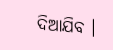ଦିଆଯିବ ।